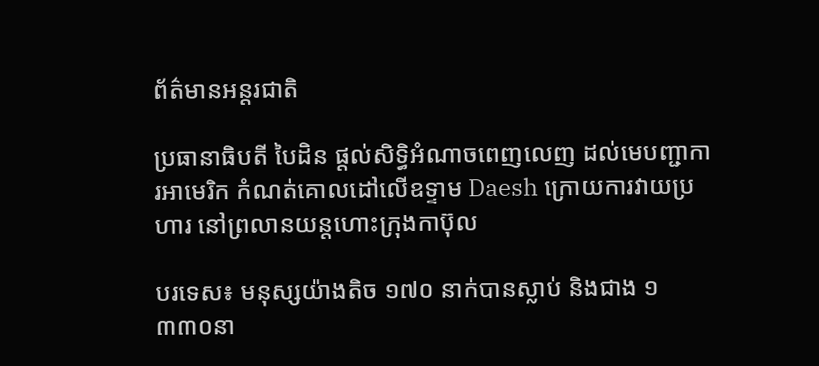ព័ត៌មានអន្តរជាតិ

ប្រធានាធិបតី បៃដិន ផ្តល់សិទ្ធិអំណាចពេញលេញ ដល់មេបញ្ជាការអាមេរិក កំណត់គោលដៅលើឧទ្ទាម Daesh ក្រោយការវាយប្រហារ នៅព្រលានយន្តហោះក្រុងកាប៊ុល

បរទេស៖ មនុស្សយ៉ាងតិច ១៧០ នាក់បានស្លាប់ និងជាង ១ ៣៣០នា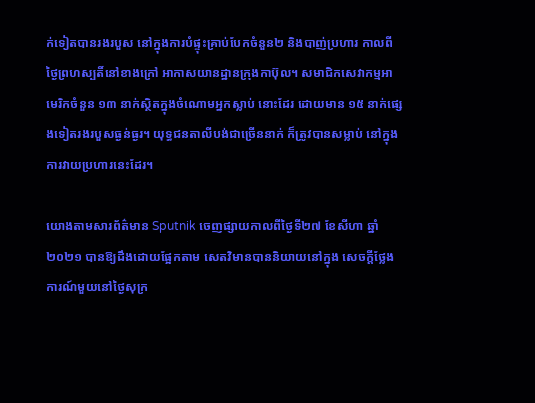ក់ទៀតបានរងរបួស នៅក្នុងការបំផ្ទុះគ្រាប់បែកចំនួន២ និងបាញ់ប្រហារ កាលពីថ្ងៃព្រហស្បតិ៍នៅខាងក្រៅ អាកាសយានដ្ឋានក្រុងកាប៊ុល។ សមាជិកសេវាកម្មអាមេរិកចំនួន ១៣ នាក់ស្ថិតក្នុងចំណោមអ្នកស្លាប់ នោះដែរ ដោយមាន ១៥ នាក់ផ្សេងទៀតរងរបួសធ្ងន់ធ្ងរ។ យុទ្ធជនតាលីបង់ជាច្រើននាក់ ក៏ត្រូវបានសម្លាប់ នៅក្នុងការវាយប្រហារនេះដែរ។

យោងតាមសារព័ត៌មាន Sputnik ចេញផ្សាយកាលពីថ្ងៃទី២៧ ខែសីហា ឆ្នាំ២០២១ បានឱ្យដឹងដោយផ្អែកតាម សេតវិមានបាននិយាយនៅក្នុង សេចក្តីថ្លែងការណ៍មួយនៅថ្ងៃសុក្រ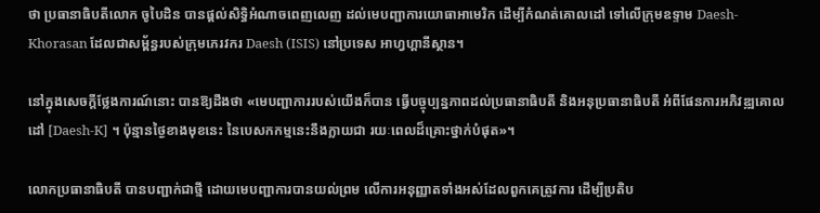ថា ប្រធានាធិបតីលោក ចូបៃដិន បានផ្តល់សិទ្ធិអំណាចពេញលេញ ដល់មេបញ្ជាការយោធាអាមេរិក ដើម្បីកំណត់គោលដៅ ទៅលើក្រុមឧទ្ទាម Daesh-Khorasan ដែលជាសម្ព័ន្ធរបស់ក្រុមភេរវករ Daesh (ISIS) នៅប្រទេស អាហ្វហ្គានីស្ថាន។

នៅក្នុងសេចក្តីថ្លែងការណ៍នោះ បានឱ្យដឹងថា «មេបញ្ជាការរបស់យើងក៏បាន ធ្វើបច្ចុប្បន្នភាពដល់ប្រធានាធិបតី និងអនុប្រធានាធិបតី អំពីផែនការអភិវឌ្ឍគោលដៅ [Daesh-K] ។ ប៉ុន្មានថ្ងៃខាងមុខនេះ នៃបេសកកម្មនេះនឹងក្លាយជា រយៈពេលដ៏គ្រោះថ្នាក់បំផុត»។

លោកប្រធានាធិបតី បានបញ្ជាក់ជាថ្មី ដោយមេបញ្ជាការបានយល់ព្រម លើការអនុញ្ញាតទាំងអស់ដែលពួកគេត្រូវការ ដើម្បីប្រតិប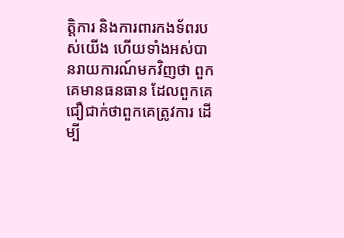ត្តិការ និងការពារកងទ័ពរបស់យើង ហើយទាំងអស់បានរាយការណ៍មកវិញថា ពួកគេមានធនធាន ដែលពួកគេជឿជាក់ថាពួកគេត្រូវការ ដើម្បី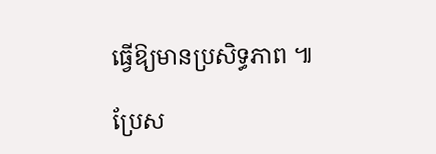ធ្វើឱ្យមានប្រសិទ្ធភាព ៕

ប្រែស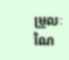ម្រួលៈ ណៃ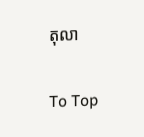តុលា

To Top